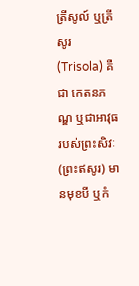ត្រីសូល៍ ឬត្រីសូរ (Trisola) គឺជា កេតនភណ្ឌ ឬជាអាវុធ របស់ព្រះសិវៈ (ព្រះឥសូរ) មានមុខបី ឬកំ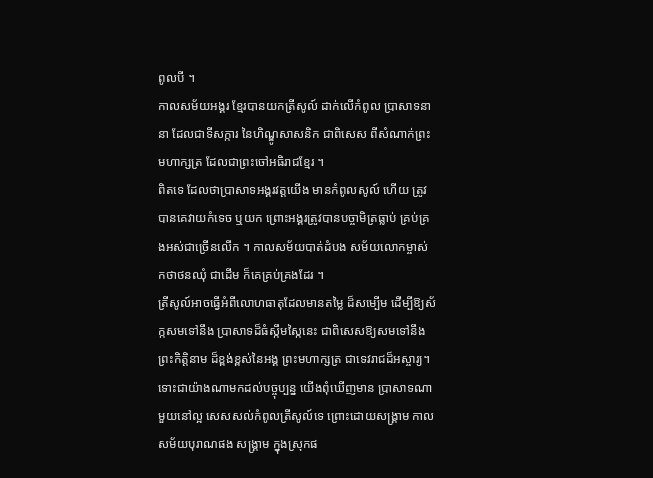ពូលបី ។
កាលសម័យអង្គរ ខ្មែរបានយកត្រីសូល៍ ដាក់លើកំពូល ប្រាសាទនានា ដែលជាទីសក្ការ នៃហិណ្ឌូសាសនិក ជាពិសេស ពីសំណាក់ព្រះមហាក្សត្រ ដែលជាព្រះចៅអធិរាជខ្មែរ ។
ពិតទេ ដែលថាប្រាសាទអង្គរវត្តយើង មានកំពូលសូល៍ ហើយ ត្រូវបានគេវាយកំទេច ឬយក ព្រោះអង្គរត្រូវបានបច្ចាមិត្រធ្លាប់ គ្រប់គ្រងអស់ជាច្រើនលើក ។ កាលសម័យបាត់ដំបង សម័យលោកម្ចាស់ កថាថនឈុំ ជាដើម ក៏គេគ្រប់គ្រងដែរ ។
ត្រីសូល៍អាចធ្វើអំពីលោហធាតុដែលមានតម្លៃ ដ៏សម្បើម ដើម្បីឱ្យស័ក្កសមទៅនឹង ប្រាសាទដ៏ធំស្កឹមស្កៃនេះ ជាពិសេសឱ្យសមទៅនឹង ព្រះកិត្តិនាម ដ៏ខ្ពង់ខ្ពស់នៃអង្គ ព្រះមហាក្សត្រ ជាទេវរាជដ៏អស្ចារ្យ។
ទោះជាយ៉ាងណាមកដល់បច្ចុប្បន្ន យើងពុំឃើញមាន ប្រាសាទណាមួយនៅល្អ សេសសល់កំពូលត្រីសូល៍ទេ ព្រោះដោយសង្រ្គាម កាលសម័យបុរាណផង សង្គ្រាម ក្នុងស្រុកផ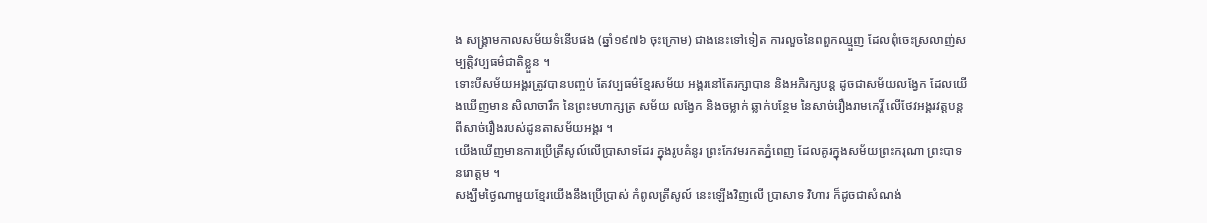ង សង្គ្រាមកាលសម័យទំនើបផង (ឆ្នាំ១៩៧៦ ចុះក្រោម) ជាងនេះទៅទៀត ការលួចនៃពពួកឈ្មួញ ដែលពុំចេះស្រលាញ់សម្បត្តិវប្បធម៌ជាតិខ្លួន ។
ទោះបីសម័យអង្គរត្រូវបានបញ្ចប់ តែវប្បធម៌ខ្មែរសម័យ អង្គរនៅតែរក្សាបាន និងអភិរក្សបន្ត ដូចជាសម័យលង្វែក ដែលយើងឃើញមាន សិលាចារឹក នៃព្រះមហាក្សត្រ សម័យ លង្វែក និងចម្លាក់ ឆ្លាក់បន្ថែម នៃសាច់រឿងរាមកេរ្តិ៍ លើថែវអង្គរវត្តបន្តពីសាច់រឿងរបស់ដូនតាសម័យអង្គរ ។
យើងឃើញមានការប្រើត្រីសូល៍លើប្រាសាទដែរ ក្នុងរូបគំនូរ ព្រះកែវមរកតភ្នំពេញ ដែលគូរក្នុងសម័យព្រះករុណា ព្រះបាទនរោត្តម ។
សង្ឃឹមថ្ងៃណាមួយខ្មែរយើងនឹងប្រើប្រាស់ កំពូលត្រីសូល៍ នេះឡើងវិញលើ ប្រាសាទ វិហារ ក៏ដូចជាសំណង់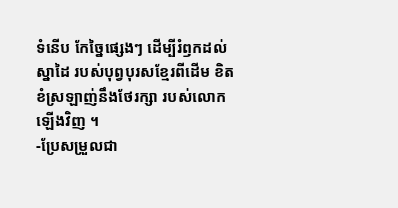ទំនើប កែច្នៃផ្សេងៗ ដើម្បីរំឭកដល់ស្នាដៃ របស់បុព្វបុរសខ្មែរពីដើម ខិតខំស្រឡាញ់នឹងថែរក្សា របស់លោកឡើងវិញ ។
-ប្រែសម្រួលជា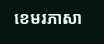ខេមរភាសា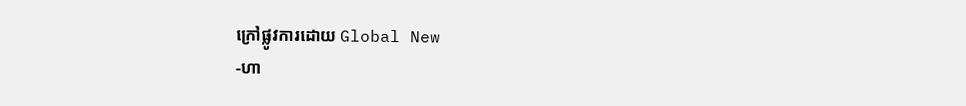ក្រៅផ្លូវការដោយ Global New
-ហា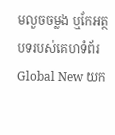មលួចចម្លង ឬកែអត្ថបទរបស់គេហទំព័រ Global New យក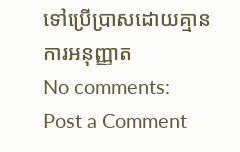ទៅប្រើប្រាសដោយគ្មានការអនុញ្ញាត
No comments:
Post a Comment